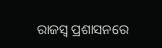ରାଜସ୍ବ ପ୍ରଶାସନରେ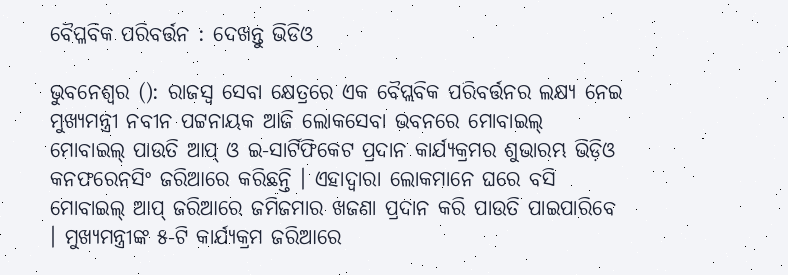ବୈପ୍ଳବିକ ପରିବର୍ତ୍ତନ : ଦେଖନ୍ତୁ ଭିଡିଓ

ଭୁବନେଶ୍ୱର (): ରାଜସ୍ୱ ସେବା କ୍ଷେତ୍ରରେ ଏକ ବୈପ୍ଲବିକ ପରିବର୍ତ୍ତନର ଲକ୍ଷ୍ୟ ନେଇ ମୁଖ୍ୟମନ୍ତ୍ରୀ ନବୀନ ପଟ୍ଟନାୟକ ଆଜି ଲୋକସେବା ଭବନରେ ମୋବାଇଲ୍ ମୋବାଇଲ୍ ପାଉତି ଆପ୍ ଓ ଇ-ସାର୍ଟିଫିକେଟ ପ୍ରଦାନ କାର୍ଯ୍ୟକ୍ରମର ଶୁଭାରମ୍ଭ ଭିଡ଼ିଓ କନଫରେନସିଂ ଜରିଆରେ କରିଛନ୍ତି । ଏହାଦ୍ୱାରା ଲୋକମାନେ ଘରେ ବସି ମୋବାଇଲ୍ ଆପ୍ ଜରିଆରେ ଜମିଜମାର ଖଜଣା ପ୍ରଦାନ କରି ପାଉତି ପାଇପାରିବେ । ମୁଖ୍ୟମନ୍ତ୍ରୀଙ୍କ ୫-ଟି କାର୍ଯ୍ୟକ୍ରମ ଜରିଆରେ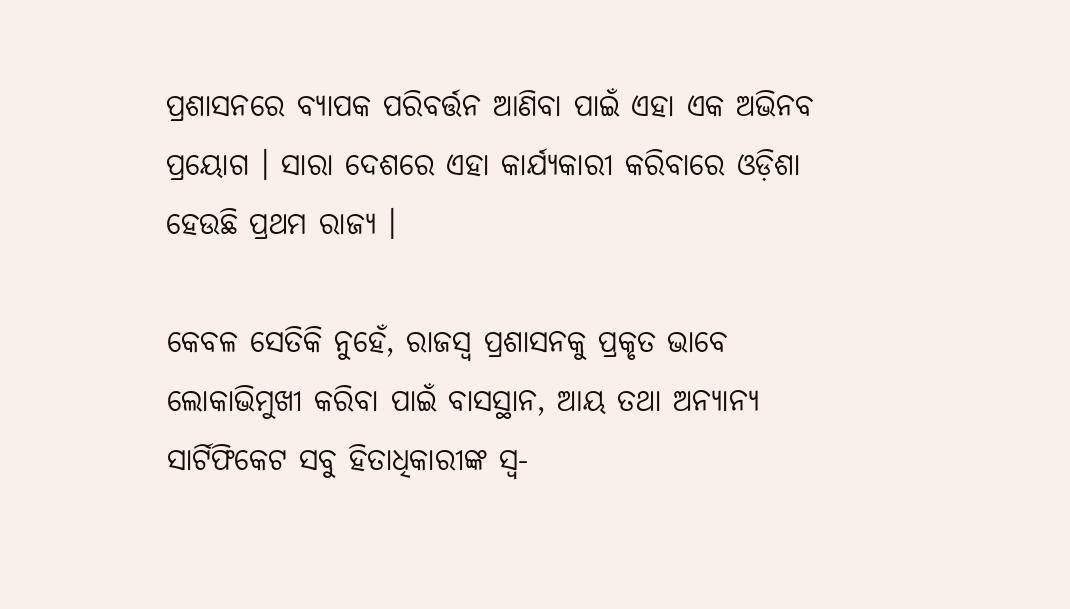ପ୍ରଶାସନରେ ବ୍ୟାପକ ପରିବର୍ତ୍ତନ ଆଣିବା ପାଇଁ ଏହା ଏକ ଅଭିନବ ପ୍ରୟୋଗ । ସାରା ଦେଶରେ ଏହା କାର୍ଯ୍ୟକାରୀ କରିବାରେ ଓଡ଼ିଶା ହେଉଛି ପ୍ରଥମ ରାଜ୍ୟ ।

କେବଳ ସେତିକି ନୁହେଁ, ରାଜସ୍ୱ ପ୍ରଶାସନକୁ ପ୍ରକୃତ ଭାବେ ଲୋକାଭିମୁଖୀ କରିବା ପାଇଁ ବାସସ୍ଥାନ, ଆୟ ତଥା ଅନ୍ୟାନ୍ୟ ସାର୍ଟିଫିକେଟ ସବୁ ହିତାଧିକାରୀଙ୍କ ସ୍ୱ-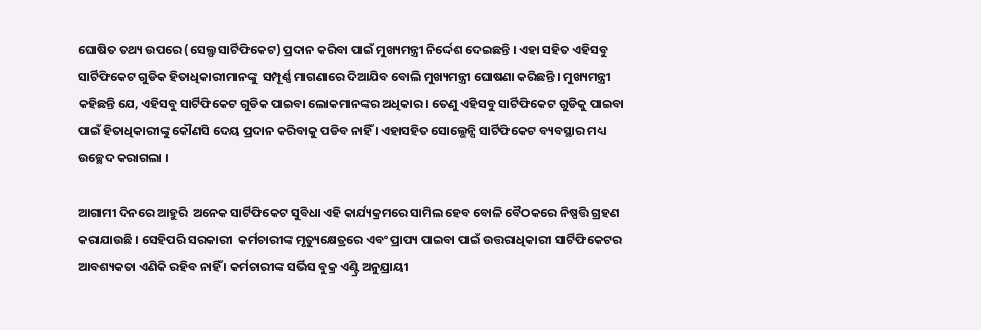ଘୋଷିତ ତଥ୍ୟ ଉପରେ (ସେଲ୍ଫ ସାର୍ଟିଫିକେଟ) ପ୍ରଦାନ କରିବା ପାଇଁ ମୁଖ୍ୟମନ୍ତ୍ରୀ ନିର୍ଦ୍ଦେଶ ଦେଇଛନ୍ତି । ଏହା ସହିତ ଏହିସବୁ ସାର୍ଟିଫିକେଟ ଗୁଡିକ ହିତାଧିକାରୀମାନଙ୍କୁ  ସମ୍ପୂର୍ଣ୍ଣ ମାଗଣାରେ ଦିଆଯିବ ବୋଲି ମୁଖ୍ୟମନ୍ତ୍ରୀ ଘୋଷଣା କରିଛନ୍ତି । ମୁଖ୍ୟମନ୍ତ୍ରୀ କହିଛନ୍ତି ଯେ, ଏହିସବୁ ସାର୍ଟିଫିକେଟ ଗୁଡିକ ପାଇବା ଲୋକମାନଙ୍କର ଅଧିକାର । ତେଣୁ ଏହିସବୁ ସାର୍ଟିଫିକେଟ ଗୁଡିକୁ ପାଇବା ପାଇଁ ହିତାଧିକାରୀଙ୍କୁ କୌଣସି ଦେୟ ପ୍ରଦାନ କରିବାକୁ ପଡିବ ନାହିଁ । ଏହାସହିତ ସୋଲ୍ଭେନ୍ସି ସାର୍ଟିଫିକେଟ ବ୍ୟବସ୍ଥାର ମଧ୍ୟ ଉଚ୍ଛେଦ କରାଗଲା ।

ଆଗାମୀ ଦିନରେ ଆହୁରି  ଅନେକ ସାର୍ଟିଫିକେଟ ସୁବିଧା ଏହି କାର୍ଯ୍ୟକ୍ରମରେ ସାମିଲ ହେବ ବୋଳି ବୈଠକରେ ନିଷ୍ପତ୍ତି ଗ୍ରହଣ କରାଯାଉଛି । ସେହିପରି ସରକାରୀ  କର୍ମଚାରୀଙ୍କ ମୃତ୍ୟୁକ୍ଷେତ୍ରରେ ଏବଂ ପ୍ରାପ୍ୟ ପାଇବା ପାଇଁ ଉତ୍ତରାଧିକାରୀ ସାର୍ଟିଫିକେଟର ଆବଶ୍ୟକତା ଏଣିକି ରହିବ ନାହିଁ । କର୍ମଚାରୀଙ୍କ ସର୍ଭିସ ବୁକ୍ର ଏଣ୍ଟ୍ରି ଅନୁଯ୍ରାୟୀ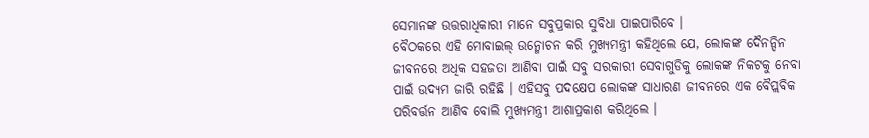ସେମାନଙ୍କ ଉତ୍ତରାଧିକାରୀ ମାନେ ସବୁପ୍ରକାର ସୁବିଧା ପାଇପାରିବେ ।
ବୈଠକରେ ଏହି ମୋବାଇଲ୍ ଉନ୍ମୋଚନ କରି ମୁଖ୍ୟମନ୍ତ୍ରୀ କହିଥିଲେ ଯେ, ଲୋକଙ୍କ ଦୈନନ୍ଦିନ ଜୀବନରେ ଅଧିକ ସହଜତା ଆଣିବା ପାଇଁ ସବୁ ସରକାରୀ ସେବାଗୁଡିକୁ ଲୋକଙ୍କ ନିକଟକୁ ନେବା ପାଇଁ ଉଦ୍ୟମ ଜାରି ରହିଛି । ଏହିସବୁ ପଦକ୍ଷେପ ଲୋକଙ୍କ ସାଧାରଣ ଜୀବନରେ ଏକ ବୈପ୍ଲବିକ ପରିବର୍ତ୍ତନ ଆଣିବ ବୋଲି ମୁଖ୍ୟମନ୍ତ୍ରୀ ଆଶାପ୍ରକାଶ କରିଥିଲେ ।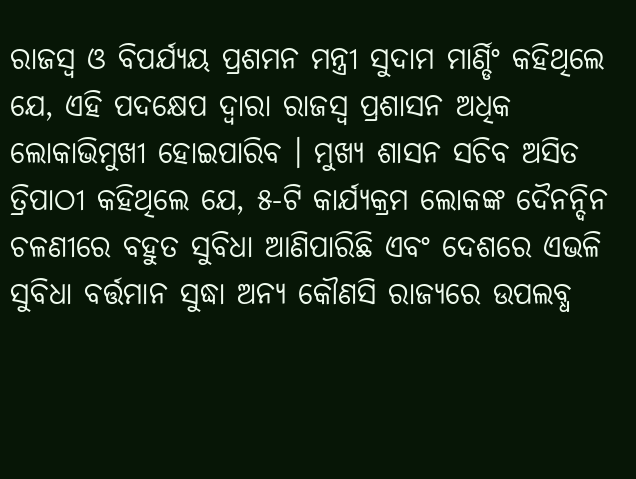ରାଜସ୍ୱ ଓ ବିପର୍ଯ୍ୟୟ ପ୍ରଶମନ ମନ୍ତ୍ରୀ ସୁଦାମ ମାର୍ଣ୍ଡିଂ କହିଥିଲେ ଯେ, ଏହି ପଦକ୍ଷେପ ଦ୍ୱାରା ରାଜସ୍ୱ ପ୍ରଶାସନ ଅଧିକ ଲୋକାଭିମୁଖୀ ହୋଇପାରିବ । ମୁଖ୍ୟ ଶାସନ ସଚିବ ଅସିତ ତ୍ରିପାଠୀ କହିଥିଲେ ଯେ, ୫-ଟି କାର୍ଯ୍ୟକ୍ରମ ଲୋକଙ୍କ ଦୈନନ୍ଦିନ ଚଳଣୀରେ ବହୁତ ସୁବିଧା ଆଣିପାରିଛି ଏବଂ ଦେଶରେ ଏଭଳି ସୁବିଧା ବର୍ତ୍ତମାନ ସୁଦ୍ଧା ଅନ୍ୟ କୌଣସି ରାଜ୍ୟରେ ଉପଲବ୍ଧ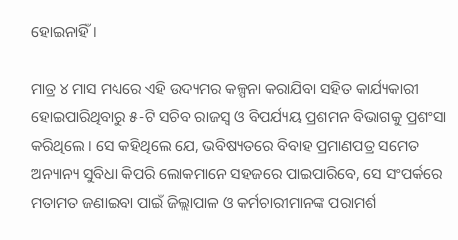ହୋଇନାହିଁ ।

ମାତ୍ର ୪ ମାସ ମଧ୍ୟରେ ଏହି ଉଦ୍ୟମର କଳ୍ପନା କରାଯିବା ସହିତ କାର୍ଯ୍ୟକାରୀ ହୋଇପାରିଥିବାରୁ ୫-ଟି ସଚିବ ରାଜସ୍ୱ ଓ ବିପର୍ଯ୍ୟୟ ପ୍ରଶମନ ବିଭାଗକୁ ପ୍ରଶଂସା କରିଥିଲେ । ସେ କହିଥିଲେ ଯେ, ଭବିଷ୍ୟତରେ ବିବାହ ପ୍ରମାଣପତ୍ର ସମେତ ଅନ୍ୟାନ୍ୟ ସୁବିଧା କିପରି ଲୋକମାନେ ସହଜରେ ପାଇପାରିବେ, ସେ ସଂପର୍କରେ ମତାମତ ଜଣାଇବା ପାଇଁ ଜିଲ୍ଲାପାଳ ଓ କର୍ମଚାରୀମାନଙ୍କ ପରାମର୍ଶ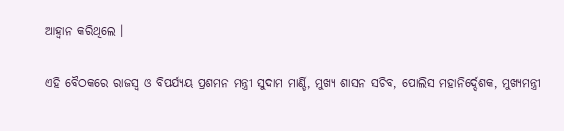ଆହ୍ୱାନ କରିଥିଲେ ।

ଏହି ବୈଠକରେ ରାଜସ୍ୱ ଓ ବିପର୍ଯ୍ୟୟ ପ୍ରଶମନ ମନ୍ତ୍ରୀ ସୁଦାମ ମାର୍ଣ୍ଡି, ମୁଖ୍ୟ ଶାସନ ସଚିବ, ପୋଲିସ ମହାନିର୍ଦ୍ଦେଶକ, ମୁଖ୍ୟମନ୍ତ୍ରୀ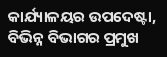କାର୍ଯ୍ୟାଳୟର ଉପଦେଷ୍ଟା, ବିଭିନ୍ନ ବିଭାଗର ପ୍ରମୁଖ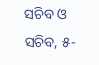ସଚିବ ଓ ସଚିବ, ୫-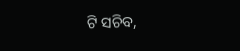ଟି ସଚିବ,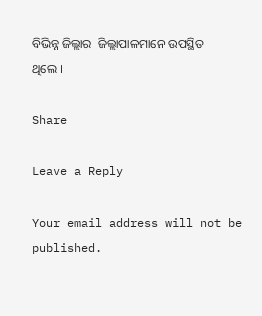ବିଭିନ୍ନ ଜିଲ୍ଲାର  ଜିଲ୍ଲାପାଳମାନେ ଉପସ୍ଥିତ ଥିଲେ ।

Share

Leave a Reply

Your email address will not be published.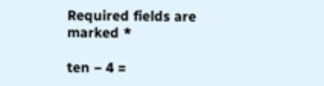Required fields are marked *

ten − 4 =